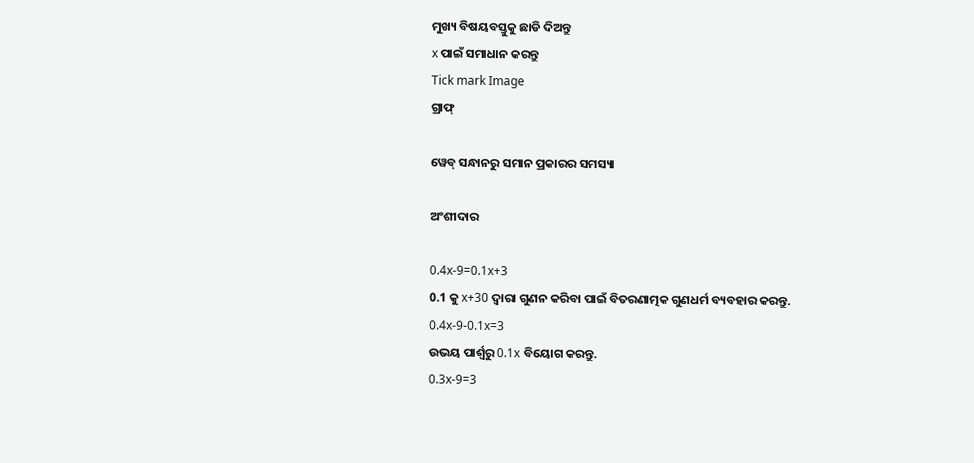ମୁଖ୍ୟ ବିଷୟବସ୍ତୁକୁ ଛାଡି ଦିଅନ୍ତୁ
x ପାଇଁ ସମାଧାନ କରନ୍ତୁ
Tick mark Image
ଗ୍ରାଫ୍

ୱେବ୍ ସନ୍ଧାନରୁ ସମାନ ପ୍ରକାରର ସମସ୍ୟା

ଅଂଶୀଦାର

0.4x-9=0.1x+3
0.1 କୁ x+30 ଦ୍ୱାରା ଗୁଣନ କରିବା ପାଇଁ ବିତରଣାତ୍ମକ ଗୁଣଧର୍ମ ବ୍ୟବହାର କରନ୍ତୁ.
0.4x-9-0.1x=3
ଉଭୟ ପାର୍ଶ୍ୱରୁ 0.1x ବିୟୋଗ କରନ୍ତୁ.
0.3x-9=3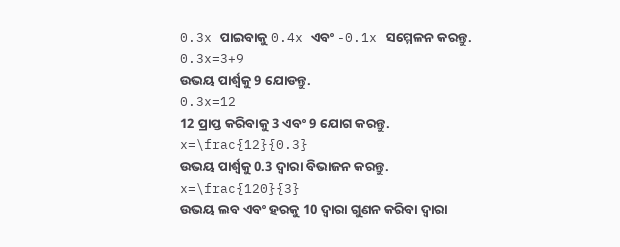0.3x ପାଇବାକୁ 0.4x ଏବଂ -0.1x ସମ୍ମେଳନ କରନ୍ତୁ.
0.3x=3+9
ଉଭୟ ପାର୍ଶ୍ଵକୁ 9 ଯୋଡନ୍ତୁ.
0.3x=12
12 ପ୍ରାପ୍ତ କରିବାକୁ 3 ଏବଂ 9 ଯୋଗ କରନ୍ତୁ.
x=\frac{12}{0.3}
ଉଭୟ ପାର୍ଶ୍ୱକୁ 0.3 ଦ୍ୱାରା ବିଭାଜନ କରନ୍ତୁ.
x=\frac{120}{3}
ଉଭୟ ଲବ ଏବଂ ହରକୁ 10 ଦ୍ୱାରା ଗୁଣନ କରିବା ଦ୍ୱାରା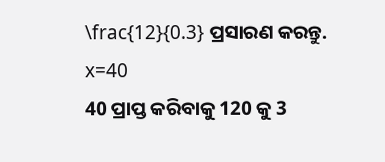\frac{12}{0.3} ପ୍ରସାରଣ କରନ୍ତୁ.
x=40
40 ପ୍ରାପ୍ତ କରିବାକୁ 120 କୁ 3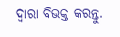ଦ୍ୱାରା ବିଭକ୍ତ କରନ୍ତୁ.